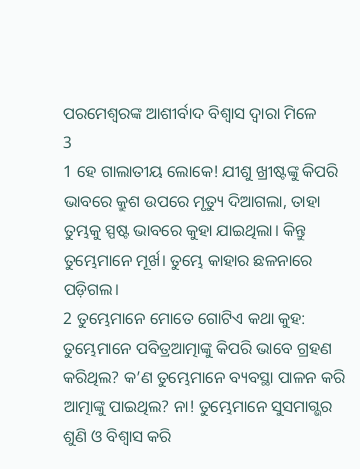ପରମେଶ୍ୱରଙ୍କ ଆଶୀର୍ବାଦ ବିଶ୍ୱାସ ଦ୍ୱାରା ମିଳେ
3
1 ହେ ଗାଲାତୀୟ ଲୋକେ! ଯୀଶୁ ଖ୍ରୀଷ୍ଟଙ୍କୁ କିପରି ଭାବରେ କ୍ରୁଶ ଉପରେ ମୃତ୍ୟୁ ଦିଆଗଲା, ତାହା ତୁମ୍ଭକୁ ସ୍ପଷ୍ଟ ଭାବରେ କୁହା ଯାଇଥିଲା। କିନ୍ତୁ ତୁମ୍ଭେମାନେ ମୂର୍ଖ। ତୁମ୍ଭେ କାହାର ଛଳନାରେ ପଡ଼ିଗଲ।
2 ତୁମ୍ଭେମାନେ ମୋତେ ଗୋଟିଏ କଥା କୁହ: ତୁମ୍ଭେମାନେ ପବିତ୍ରଆତ୍ମାଙ୍କୁ କିପରି ଭାବେ ଗ୍ରହଣ କରିଥିଲ? କ’ଣ ତୁମ୍ଭେମାନେ ବ୍ୟବସ୍ଥା ପାଳନ କରି ଆତ୍ମାଙ୍କୁ ପାଇଥିଲ? ନା! ତୁମ୍ଭେମାନେ ସୁସମାଗ୍ଭର ଶୁଣି ଓ ବିଶ୍ୱାସ କରି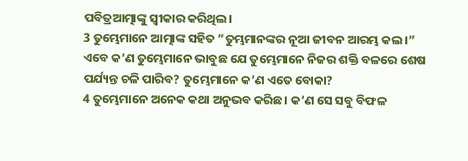ପବିତ୍ରଆତ୍ମାଙ୍କୁ ସ୍ୱୀକାର କରିଥିଲ।
3 ତୁମ୍ଭେମାନେ ଆତ୍ମାଙ୍କ ସହିତ “ତୁମ୍ଭମାନଙ୍କର ନୂଆ ଜୀବନ ଆରମ୍ଭ କଲ।” ଏବେ କ’ଣ ତୁମ୍ଭେମାନେ ଭାବୁଛ ଯେ ତୁମ୍ଭେମାନେ ନିଜର ଶକ୍ତି ବଳରେ ଶେଷ ପର୍ଯ୍ୟନ୍ତ ଚଳି ପାରିବ? ତୁମ୍ଭେମାନେ କ’ଣ ଏତେ ବୋକା?
4 ତୁମ୍ଭେମାନେ ଅନେକ କଥା ଅନୁଭବ କରିଛ। କ’ଣ ସେ ସବୁ ବିଫଳ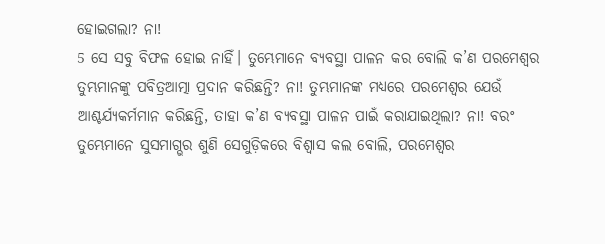ହୋଇଗଲା? ନା!
5 ସେ ସବୁ ବିଫଳ ହୋଇ ନାହିଁ। ତୁମ୍ଭେମାନେ ବ୍ୟବସ୍ଥା ପାଳନ କର ବୋଲି କ’ଣ ପରମେଶ୍ୱର ତୁମ୍ଭମାନଙ୍କୁ ପବିତ୍ରଆତ୍ମା ପ୍ରଦାନ କରିଛନ୍ତି? ନା! ତୁମ୍ଭମାନଙ୍କ ମଧ୍ୟରେ ପରମେଶ୍ୱର ଯେଉଁ ଆଶ୍ଚର୍ଯ୍ୟକର୍ମମାନ କରିଛନ୍ତି, ତାହା କ’ଣ ବ୍ୟବସ୍ଥା ପାଳନ ପାଇଁ କରାଯାଇଥିଲା? ନା! ବରଂ ତୁମ୍ଭେମାନେ ସୁସମାଗ୍ଭର ଶୁଣି ସେଗୁଡ଼ିକରେ ବିଶ୍ୱାସ କଲ ବୋଲି, ପରମେଶ୍ୱର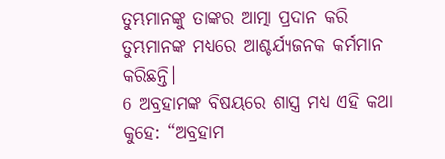ତୁମ୍ଭମାନଙ୍କୁ ତାଙ୍କର ଆତ୍ମା ପ୍ରଦାନ କରି ତୁମ୍ଭମାନଙ୍କ ମଧ୍ୟରେ ଆଶ୍ଚର୍ଯ୍ୟଜନକ କର୍ମମାନ କରିଛନ୍ତି।
6 ଅବ୍ରହାମଙ୍କ ବିଷୟରେ ଶାସ୍ତ୍ର ମଧ୍ୟ ଏହି କଥା କୁହେ: “ଅବ୍ରହାମ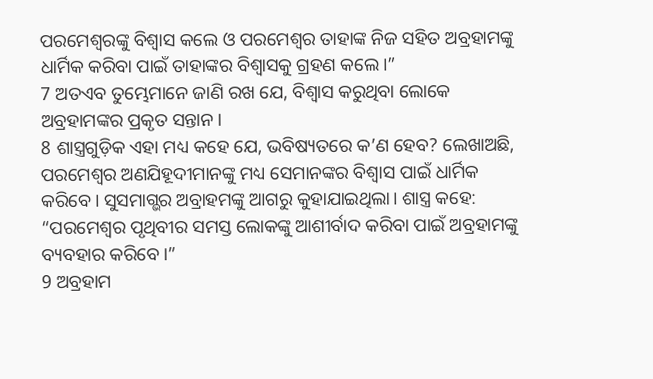ପରମେଶ୍ୱରଙ୍କୁ ବିଶ୍ୱାସ କଲେ ଓ ପରମେଶ୍ୱର ତାହାଙ୍କ ନିଜ ସହିତ ଅବ୍ରହାମଙ୍କୁ ଧାର୍ମିକ କରିବା ପାଇଁ ତାହାଙ୍କର ବିଶ୍ୱାସକୁ ଗ୍ରହଣ କଲେ।”
7 ଅତଏବ ତୁମ୍ଭେମାନେ ଜାଣି ରଖ ଯେ, ବିଶ୍ୱାସ କରୁଥିବା ଲୋକେ ଅବ୍ରହାମଙ୍କର ପ୍ରକୃତ ସନ୍ତାନ।
8 ଶାସ୍ତ୍ରଗୁଡ଼ିକ ଏହା ମଧ୍ୟ କହେ ଯେ, ଭବିଷ୍ୟତରେ କ’ଣ ହେବ? ଲେଖାଅଛି, ପରମେଶ୍ୱର ଅଣଯିହୂଦୀମାନଙ୍କୁ ମଧ୍ୟ ସେମାନଙ୍କର ବିଶ୍ୱାସ ପାଇଁ ଧାର୍ମିକ କରିବେ। ସୁସମାଗ୍ଭର ଅବ୍ରାହମଙ୍କୁ ଆଗରୁ କୁହାଯାଇଥିଲା। ଶାସ୍ତ୍ର କହେ: “ପରମେଶ୍ୱର ପୃଥିବୀର ସମସ୍ତ ଲୋକଙ୍କୁ ଆଶୀର୍ବାଦ କରିବା ପାଇଁ ଅବ୍ରହାମଙ୍କୁ ବ୍ୟବହାର କରିବେ।”
9 ଅବ୍ରହାମ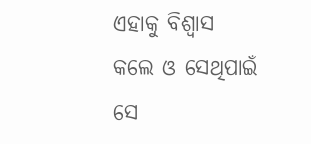ଏହାକୁ ବିଶ୍ୱାସ କଲେ ଓ ସେଥିପାଇଁ ସେ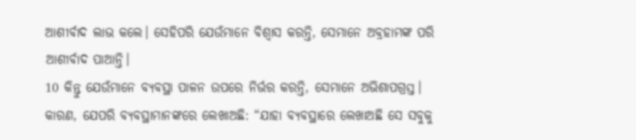ଆଶୀର୍ବାଦ ଲାଭ କଲେ। ସେହିପରି ଯେଉଁମାନେ ବିଶ୍ୱାସ କରନ୍ତି, ସେମାନେ ଅବ୍ରହାମଙ୍କ ପରି ଆଶୀର୍ବାଦ ପାଆନ୍ତି।
10 କିନ୍ତୁ ଯେଉଁମାନେ ବ୍ୟବସ୍ଥା ପାଳନ ଉପରେ ନିର୍ଭର କରନ୍ତି, ସେମାନେ ଅଭିଶାପଗ୍ରସ୍ତ। କାରଣ, ଯେପରି ବ୍ୟବସ୍ଥାମାନଙ୍କରେ ଲେଖାଅଛି: “ଯାହା ବ୍ୟବସ୍ଥାରେ ଲେଖାଅଛି ସେ ସବୁକୁ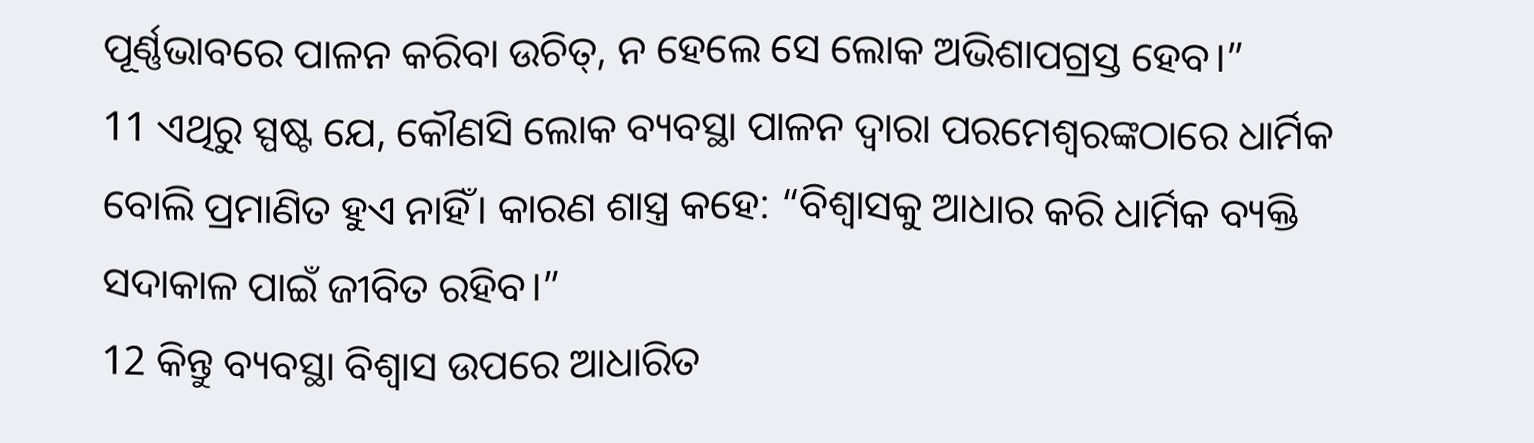ପୂର୍ଣ୍ଣଭାବରେ ପାଳନ କରିବା ଉଚିତ୍, ନ ହେଲେ ସେ ଲୋକ ଅଭିଶାପଗ୍ରସ୍ତ ହେବ।”
11 ଏଥିରୁ ସ୍ପଷ୍ଟ ଯେ, କୌଣସି ଲୋକ ବ୍ୟବସ୍ଥା ପାଳନ ଦ୍ୱାରା ପରମେଶ୍ୱରଙ୍କଠାରେ ଧାର୍ମିକ ବୋଲି ପ୍ରମାଣିତ ହୁଏ ନାହିଁ। କାରଣ ଶାସ୍ତ୍ର କହେ: “ବିଶ୍ୱାସକୁ ଆଧାର କରି ଧାର୍ମିକ ବ୍ୟକ୍ତି ସଦାକାଳ ପାଇଁ ଜୀବିତ ରହିବ।”
12 କିନ୍ତୁ ବ୍ୟବସ୍ଥା ବିଶ୍ୱାସ ଉପରେ ଆଧାରିତ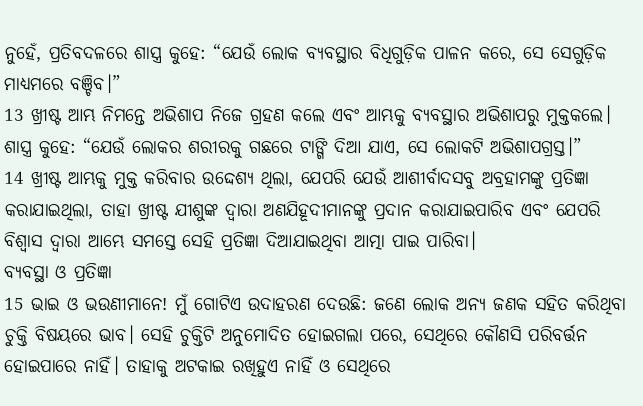ନୁହେଁ, ପ୍ରତିବଦଳରେ ଶାସ୍ତ୍ର କୁହେ: “ଯେଉଁ ଲୋକ ବ୍ୟବସ୍ଥାର ବିଧିଗୁଡ଼ିକ ପାଳନ କରେ, ସେ ସେଗୁଡ଼ିକ ମାଧ୍ୟମରେ ବଞ୍ଚିବ।”
13 ଖ୍ରୀଷ୍ଟ ଆମ୍ଭ ନିମନ୍ତେ ଅଭିଶାପ ନିଜେ ଗ୍ରହଣ କଲେ ଏବଂ ଆମ୍ଭକୁ ବ୍ୟବସ୍ଥାର ଅଭିଶାପରୁ ମୁକ୍ତକଲେ। ଶାସ୍ତ୍ର କୁହେ: “ଯେଉଁ ଲୋକର ଶରୀରକୁ ଗଛରେ ଟାଙ୍ଗି ଦିଆ ଯାଏ, ସେ ଲୋକଟି ଅଭିଶାପଗ୍ରସ୍ତ।”
14 ଖ୍ରୀଷ୍ଟ ଆମ୍ଭକୁ ମୁକ୍ତ କରିବାର ଉଦ୍ଦେଶ୍ୟ ଥିଲା, ଯେପରି ଯେଉଁ ଆଶୀର୍ବାଦସବୁ ଅବ୍ରହାମଙ୍କୁ ପ୍ରତିଜ୍ଞା କରାଯାଇଥିଲା, ତାହା ଖ୍ରୀଷ୍ଟ ଯୀଶୁଙ୍କ ଦ୍ୱାରା ଅଣଯିହୂଦୀମାନଙ୍କୁ ପ୍ରଦାନ କରାଯାଇପାରିବ ଏବଂ ଯେପରି ବିଶ୍ୱାସ ଦ୍ୱାରା ଆମ୍ଭେ ସମସ୍ତେ ସେହି ପ୍ରତିଜ୍ଞା ଦିଆଯାଇଥିବା ଆତ୍ମା ପାଇ ପାରିବା।
ବ୍ୟବସ୍ଥା ଓ ପ୍ରତିଜ୍ଞା
15 ଭାଇ ଓ ଭଉଣୀମାନେ! ମୁଁ ଗୋଟିଏ ଉଦାହରଣ ଦେଉଛି: ଜଣେ ଲୋକ ଅନ୍ୟ ଜଣକ ସହିତ କରିଥିବା ଚୁକ୍ତି ବିଷୟରେ ଭାବ। ସେହି ଚୁକ୍ତିଟି ଅନୁମୋଦିତ ହୋଇଗଲା ପରେ, ସେଥିରେ କୌଣସି ପରିବର୍ତ୍ତନ ହୋଇପାରେ ନାହିଁ। ତାହାକୁ ଅଟକାଇ ରଖିହୁଏ ନାହିଁ ଓ ସେଥିରେ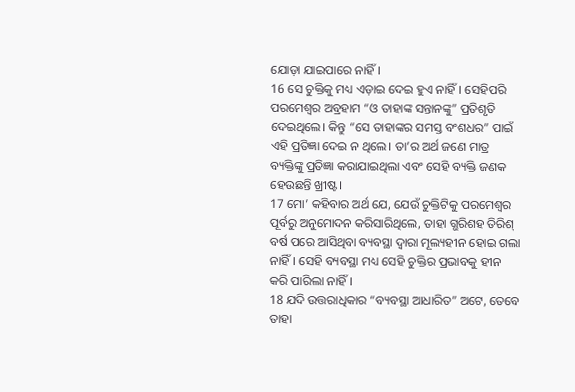ଯୋଡ଼ା ଯାଇପାରେ ନାହିଁ।
16 ସେ ଚୁକ୍ତିକୁ ମଧ୍ୟ ଏଡ଼ାଇ ଦେଇ ହୁଏ ନାହିଁ। ସେହିପରି ପରମେଶ୍ୱର ଅବ୍ରହାମ “ଓ ତାହାଙ୍କ ସନ୍ତାନଙ୍କୁ” ପ୍ରତିଶୃତି ଦେଇଥିଲେ। କିନ୍ତୁ “ସେ ତାହାଙ୍କର ସମସ୍ତ ବଂଶଧର” ପାଇଁ ଏହି ପ୍ରତିଜ୍ଞା ଦେଇ ନ ଥିଲେ। ତା’ର ଅର୍ଥ ଜଣେ ମାତ୍ର ବ୍ୟକ୍ତିଙ୍କୁ ପ୍ରତିଜ୍ଞା କରାଯାଇଥିଲା ଏବଂ ସେହି ବ୍ୟକ୍ତି ଜଣକ ହେଉଛନ୍ତି ଖ୍ରୀଷ୍ଟ।
17 ମୋ’ କହିବାର ଅର୍ଥ ଯେ, ଯେଉଁ ଚୁକ୍ତିଟିକୁ ପରମେଶ୍ୱର ପୂର୍ବରୁ ଅନୁମୋଦନ କରିସାରିଥିଲେ, ତାହା ଗ୍ଭରିଶହ ତିରିଶ୍ ବର୍ଷ ପରେ ଆସିଥିବା ବ୍ୟବସ୍ଥା ଦ୍ୱାରା ମୂଲ୍ୟହୀନ ହୋଇ ଗଲା ନାହିଁ। ସେହି ବ୍ୟବସ୍ଥା ମଧ୍ୟ ସେହି ଚୁକ୍ତିର ପ୍ରଭାବକୁ ହୀନ କରି ପାରିଲା ନାହିଁ।
18 ଯଦି ଉତ୍ତରାଧିକାର “ବ୍ୟବସ୍ଥା ଆଧାରିତ” ଅଟେ, ତେବେ ତାହା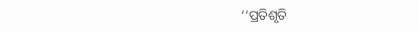‘‘ପ୍ରତିଶୃତି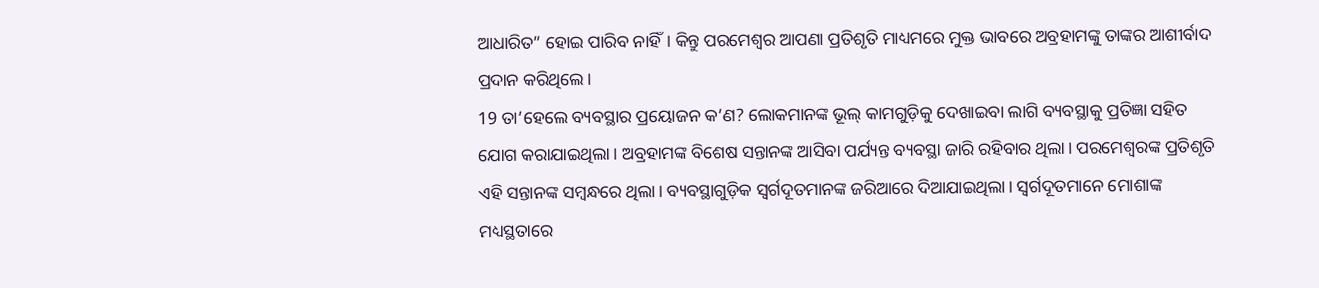ଆଧାରିତ” ହୋଇ ପାରିବ ନାହିଁ। କିନ୍ତୁ ପରମେଶ୍ୱର ଆପଣା ପ୍ରତିଶୃତି ମାଧ୍ୟମରେ ମୁକ୍ତ ଭାବରେ ଅବ୍ରହାମଙ୍କୁ ତାଙ୍କର ଆଶୀର୍ବାଦ ପ୍ରଦାନ କରିଥିଲେ।
19 ତା’ହେଲେ ବ୍ୟବସ୍ଥାର ପ୍ରୟୋଜନ କ’ଣ? ଲୋକମାନଙ୍କ ଭୂଲ୍ କାମଗୁଡ଼ିକୁ ଦେଖାଇବା ଲାଗି ବ୍ୟବସ୍ଥାକୁ ପ୍ରତିଜ୍ଞା ସହିତ ଯୋଗ କରାଯାଇଥିଲା। ଅବ୍ରହାମଙ୍କ ବିଶେଷ ସନ୍ତାନଙ୍କ ଆସିବା ପର୍ଯ୍ୟନ୍ତ ବ୍ୟବସ୍ଥା ଜାରି ରହିବାର ଥିଲା। ପରମେଶ୍ୱରଙ୍କ ପ୍ରତିଶୃତି ଏହି ସନ୍ତାନଙ୍କ ସମ୍ବନ୍ଧରେ ଥିଲା। ବ୍ୟବସ୍ଥାଗୁଡ଼ିକ ସ୍ୱର୍ଗଦୂତମାନଙ୍କ ଜରିଆରେ ଦିଆଯାଇଥିଲା। ସ୍ୱର୍ଗଦୂତମାନେ ମୋଶାଙ୍କ ମଧ୍ୟସ୍ଥତାରେ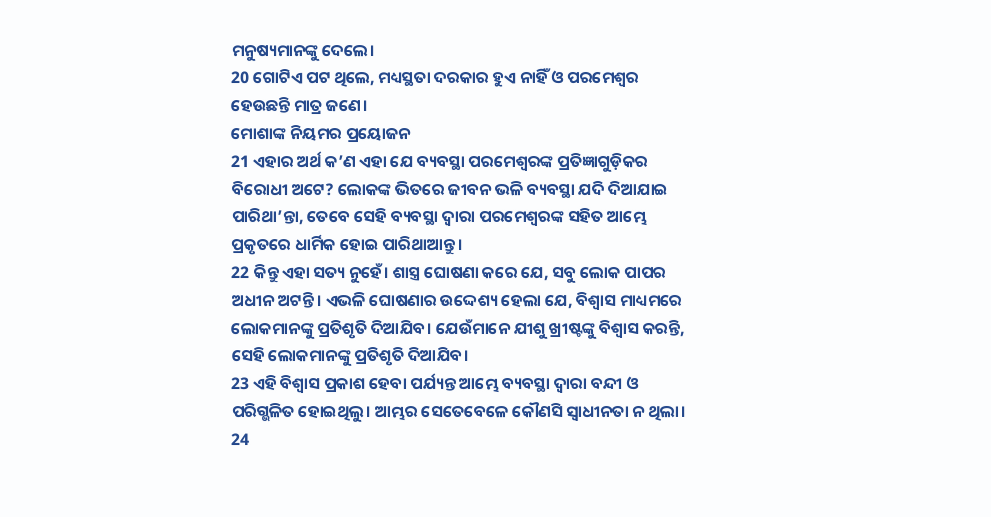ମନୁଷ୍ୟମାନଙ୍କୁ ଦେଲେ।
20 ଗୋଟିଏ ପଟ ଥିଲେ, ମଧ୍ୟସ୍ଥତା ଦରକାର ହୁଏ ନାହିଁ ଓ ପରମେଶ୍ୱର ହେଉଛନ୍ତି ମାତ୍ର ଜଣେ।
ମୋଶାଙ୍କ ନିୟମର ପ୍ରୟୋଜନ
21 ଏହାର ଅର୍ଥ କ’ଣ ଏହା ଯେ ବ୍ୟବସ୍ଥା ପରମେଶ୍ୱରଙ୍କ ପ୍ରତିଜ୍ଞାଗୁଡ଼ିକର ବିରୋଧୀ ଅଟେ? ଲୋକଙ୍କ ଭିତରେ ଜୀବନ ଭଳି ବ୍ୟବସ୍ଥା ଯଦି ଦିଆଯାଇ ପାରିଥା’ନ୍ତା, ତେବେ ସେହି ବ୍ୟବସ୍ଥା ଦ୍ୱାରା ପରମେଶ୍ୱରଙ୍କ ସହିତ ଆମ୍ଭେ ପ୍ରକୃତରେ ଧାର୍ମିକ ହୋଇ ପାରିଥାଆନ୍ତୁ।
22 କିନ୍ତୁ ଏହା ସତ୍ୟ ନୁହେଁ। ଶାସ୍ତ୍ର ଘୋଷଣା କରେ ଯେ, ସବୁ ଲୋକ ପାପର ଅଧୀନ ଅଟନ୍ତି। ଏଭଳି ଘୋଷଣାର ଉଦ୍ଦେଶ୍ୟ ହେଲା ଯେ, ବିଶ୍ୱାସ ମାଧ୍ୟମରେ ଲୋକମାନଙ୍କୁ ପ୍ରତିଶୃତି ଦିଆଯିବ। ଯେଉଁମାନେ ଯୀଶୁ ଖ୍ରୀଷ୍ଟଙ୍କୁ ବିଶ୍ୱାସ କରନ୍ତି, ସେହି ଲୋକମାନଙ୍କୁ ପ୍ରତିଶୃତି ଦିଆଯିବ।
23 ଏହି ବିଶ୍ୱାସ ପ୍ରକାଶ ହେବା ପର୍ଯ୍ୟନ୍ତ ଆମ୍ଭେ ବ୍ୟବସ୍ଥା ଦ୍ୱାରା ବନ୍ଦୀ ଓ ପରିଗ୍ଭଳିତ ହୋଇଥିଲୁ। ଆମ୍ଭର ସେତେବେଳେ କୌଣସି ସ୍ୱାଧୀନତା ନ ଥିଲା।
24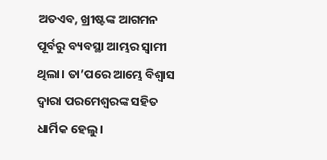ଅତଏବ, ଖ୍ରୀଷ୍ଟଙ୍କ ଆଗମନ ପୂର୍ବରୁ ବ୍ୟବସ୍ଥା ଆମ୍ଭର ସ୍ୱାମୀ ଥିଲା। ତା’ପରେ ଆମ୍ଭେ ବିଶ୍ୱାସ ଦ୍ୱାରା ପରମେଶ୍ୱରଙ୍କ ସହିତ ଧାର୍ମିକ ହେଲୁ।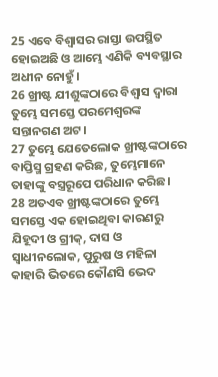25 ଏବେ ବିଶ୍ୱାସର ରାସ୍ତା ଉପସ୍ଥିତ ହୋଇଅଛି ଓ ଆମ୍ଭେ ଏଣିକି ବ୍ୟବସ୍ଥାର ଅଧୀନ ନୋହୁଁ।
26 ଖ୍ରୀଷ୍ଟ ଯୀଶୁଙ୍କଠାରେ ବିଶ୍ୱାସ ଦ୍ୱାରା ତୁମ୍ଭେ ସମସ୍ତେ ପରମେଶ୍ୱରଙ୍କ ସନ୍ତାନଗଣ ଅଟ।
27 ତୁମ୍ଭେ ଯେତେଲୋକ ଖ୍ରୀଷ୍ଟଙ୍କଠାରେ ବାପ୍ତିସ୍ମ ଗ୍ରହଣ କରିଛ, ତୁମ୍ଭେମାନେ ତାହାଙ୍କୁ ବସ୍ତ୍ରରୂପେ ପରିଧାନ କରିଛ।
28 ଅତଏବ ଖ୍ରୀଷ୍ଟଙ୍କଠାରେ ତୁମ୍ଭେ ସମସ୍ତେ ଏକ ହୋଇଥିବା କାରଣରୁ ଯିହୂଦୀ ଓ ଗ୍ରୀକ୍, ଦାସ ଓ ସ୍ୱାଧୀନଲୋକ, ପୁରୁଷ ଓ ମହିଳା କାହାରି ଭିତରେ କୌଣସି ଭେଦ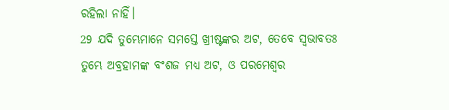ରହିଲା ନାହିଁ।
29 ଯଦି ତୁମ୍ଭେମାନେ ସମସ୍ତେ ଖ୍ରୀଷ୍ଟଙ୍କର ଅଟ, ତେବେ ସ୍ୱଭାବତଃ ତୁମ୍ଭେ ଅବ୍ରହାମଙ୍କ ବଂଶଜ ମଧ୍ୟ ଅଟ, ଓ ପରମେଶ୍ୱର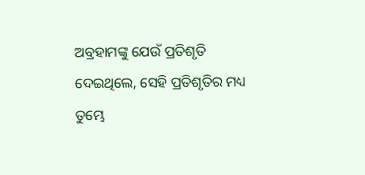ଅବ୍ରହାମଙ୍କୁ ଯେଉଁ ପ୍ରତିଶୃତି ଦେଇଥିଲେ, ସେହି ପ୍ରତିଶୃତିର ମଧ୍ୟ ତୁମ୍ଭେ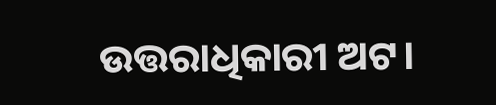ଉତ୍ତରାଧିକାରୀ ଅଟ।